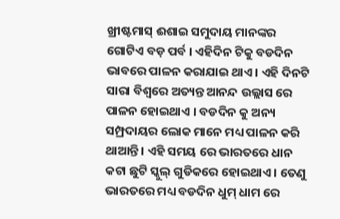ଖ୍ରୀଷ୍ଟମାସ୍ ଈଶାଇ ସମୁଦାୟ ମାନଙ୍କର ଗୋଟିଏ ବଡ଼ ପର୍ବ । ଏହିଦିନ ଟିକୁ ବଡଦିନ ଭାବରେ ପାଳନ କରାଯାଇ ଥାଏ । ଏହି ଦିନଟି ସାରା ବିଶ୍ୱରେ ଅତ୍ୟନ୍ତ ଆନନ୍ଦ ଉଲ୍ଲାସ ରେ ପାଳନ ହୋଇଥାଏ । ବଡଦିନ କୁ ଅନ୍ୟ ସମ୍ପ୍ରଦାୟର ଲୋକ ମାନେ ମଧ୍ୟ ପାଳନ କରି ଥାଆନ୍ତି । ଏହି ସମୟ ରେ ଭାରତରେ ଧାନ କଟା ଛୁଟି ସ୍କୁଲ୍ ଗୁଡିକରେ ହୋଇଥାଏ । ତେଣୁ ଭାରତରେ ମଧ୍ୟ ବଡଦିନ ଧୁମ୍ ଧାମ ରେ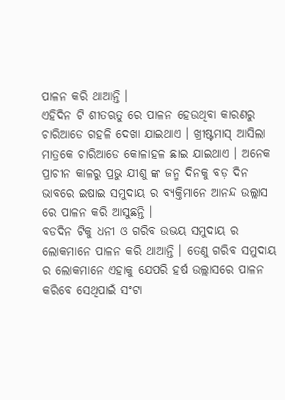ପାଳନ କରି ଥାଆନ୍ତି ।
ଏହିଦିନ ଟି ଶୀତଋତୁ ରେ ପାଳନ ହେଉଥିବା କାରଣରୁ ଚାରିଆଡେ ଗହଳି ଦେଖା ଯାଇଥାଏ । ଖ୍ରୀଷ୍ଟମାସ୍ ଆସିଲା ମାତ୍ରକେ ଚାରିଆଡେ କୋଳାହଳ ଛାଇ ଯାଇଥାଏ । ଅନେକ ପ୍ରାଚୀନ କାଳରୁ ପ୍ରଭୁ ଯୀଶୁ ଙ୍କ ଜନ୍ମ ଦିନକୁ ବଡ଼ ଦିନ ଭାବରେ ଇଷାଇ ସମୁଦାୟ ର ବ୍ୟକ୍ତିମାନେ ଆନନ୍ଦ ଉଲ୍ଲାସ ରେ ପାଳନ କରି ଆସୁଛନ୍ତି ।
ବଡଦିନ ଟିକୁ ଧନୀ ଓ ଗରିବ ଉଭୟ ସମୁଦାୟ ର ଲୋକମାନେ ପାଳନ କରି ଥାଆନ୍ତି । ତେଣୁ ଗରିବ ସମୁଦାୟ ର ଲୋକମାନେ ଏହାକୁ ଯେପରି ହର୍ଷ ଉଲ୍ଲାସରେ ପାଳନ କରିବେ ସେଥିପାଇଁ ସଂଟା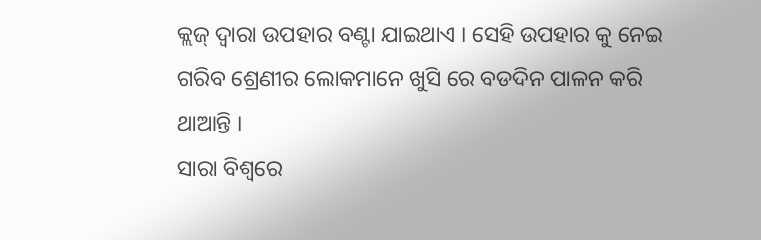କ୍ଲଜ୍ ଦ୍ଵାରା ଉପହାର ବଣ୍ଟା ଯାଇଥାଏ । ସେହି ଉପହାର କୁ ନେଇ ଗରିବ ଶ୍ରେଣୀର ଲୋକମାନେ ଖୁସି ରେ ବଡଦିନ ପାଳନ କରି ଥାଆନ୍ତି ।
ସାରା ବିଶ୍ବରେ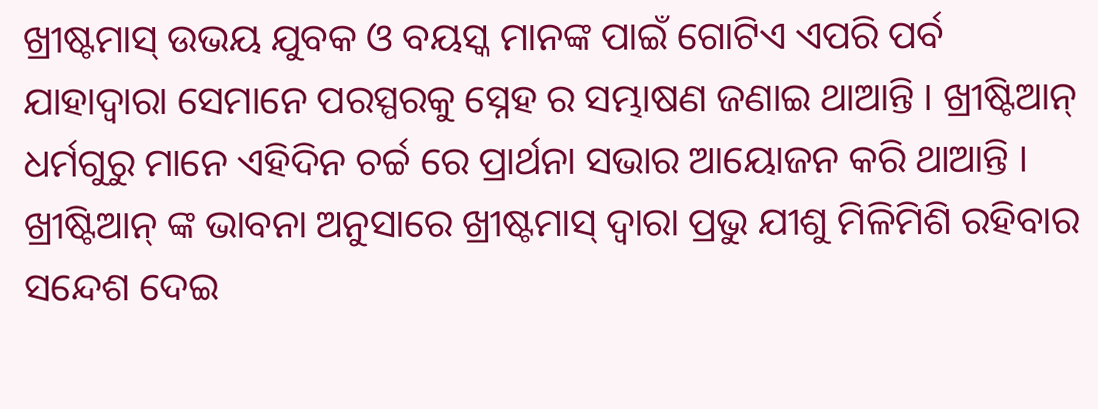ଖ୍ରୀଷ୍ଟମାସ୍ ଉଭୟ ଯୁବକ ଓ ବୟସ୍କ ମାନଙ୍କ ପାଇଁ ଗୋଟିଏ ଏପରି ପର୍ବ ଯାହାଦ୍ଵାରା ସେମାନେ ପରସ୍ପରକୁ ସ୍ନେହ ର ସମ୍ଭାଷଣ ଜଣାଇ ଥାଆନ୍ତି । ଖ୍ରୀଷ୍ଟିଆନ୍ ଧର୍ମଗୁରୁ ମାନେ ଏହିଦିନ ଚର୍ଚ୍ଚ ରେ ପ୍ରାର୍ଥନା ସଭାର ଆୟୋଜନ କରି ଥାଆନ୍ତି । ଖ୍ରୀଷ୍ଟିଆନ୍ ଙ୍କ ଭାବନା ଅନୁସାରେ ଖ୍ରୀଷ୍ଟମାସ୍ ଦ୍ଵାରା ପ୍ରଭୁ ଯୀଶୁ ମିଳିମିଶି ରହିବାର ସନ୍ଦେଶ ଦେଇ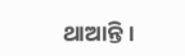ଥାଆନ୍ତି ।